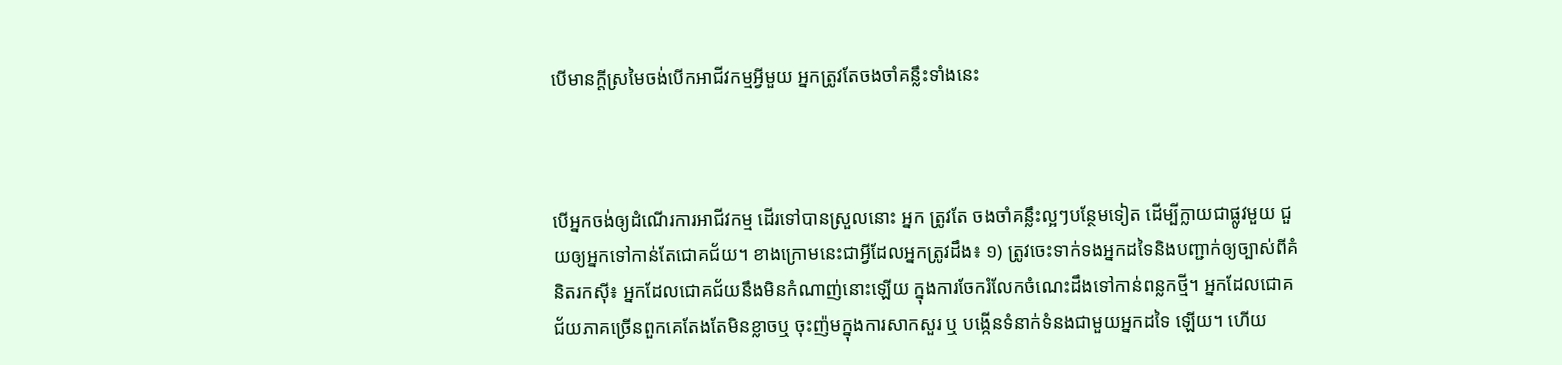បើមានក្ដីស្រមៃចង់បើកអាជីវកម្មអ្វីមួយ អ្នកត្រូវតែចងចាំគន្លឹះទាំងនេះ



បើអ្នកចង់ឲ្យដំណើរការអាជីវកម្ម ដើរទៅបានស្រួលនោះ អ្នក ត្រូវតែ ចងចាំគន្លឹះល្អៗបន្ថែមទៀត ដើម្បីក្លាយជាផ្លូវមួយ ជួយឲ្យអ្នកទៅកាន់តែជោគជ័យ។ ខាងក្រោមនេះជាអ្វីដែលអ្នកត្រូវដឹង៖ ១) ត្រូវចេះទាក់ទងអ្នកដទៃនិងបញ្ជាក់ឲ្យច្បាស់ពីគំនិតរកស៊ី៖ អ្នកដែលជោគជ័យនឹងមិនកំណាញ់នោះឡើយ ក្នុងការចែករំលែកចំណេះដឹងទៅកាន់ពន្លកថ្មី។ អ្នកដែលជោគជ័យភាគច្រើនពួកគេតែងតែមិនខ្លាចឬ ចុះញ៉មក្នុងការសាកសួរ ឬ បង្កើនទំនាក់ទំនងជាមួយអ្នកដទៃ ឡើយ។ ហើយ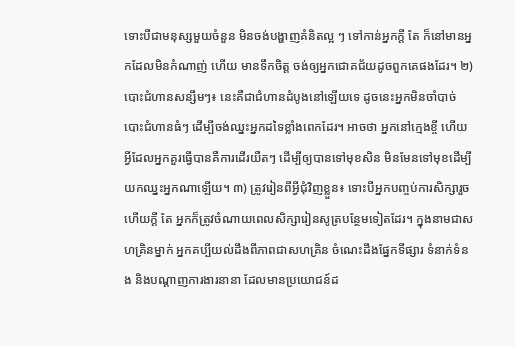ទោះបីជាមនុស្សមួយចំនួន មិនចង់បង្ហាញគំនិតល្អ ៗ ទៅកាន់អ្នកក្ដី តែ ក៏នៅមានអ្នកដែលមិនកំណាញ់ ហើយ មានទឹកចិត្ត ចង់ឲ្យអ្នកជោគជ័យដូចពួកគេផងដែរ។ ២) បោះជំហានសន្សឹមៗ៖ នេះគឺជាជំហានដំបូងនៅឡើយទេ ដូចនេះអ្នកមិនចាំបាច់បោះជំហានធំៗ ដើម្បីចង់ឈ្នះអ្នកដទៃខ្លាំងពេកដែរ។ អាចថា អ្នកនៅក្មេងខ្ចី ហើយអ្វីដែលអ្នកគួរធ្វើបានគឺការដើរយឺតៗ ដើម្បីឲ្យបានទៅមុខសិន មិនមែនទៅមុខដើម្បីយកឈ្នះអ្នកណាឡើយ។ ៣) ត្រូវរៀនពីអ្វីជុំវិញខ្លួន៖ ទោះបីអ្នកបញ្ចប់ការសិក្សារួចហើយក្ដី តែ អ្នកក៏ត្រូវចំណាយពេលសិក្សារៀនសូត្របន្ថែមទៀតដែរ។ ក្នុងនាមជាសហគ្រិនម្នាក់ អ្នកគប្បីយល់ដឹងពីភាពជាសហគ្រិន ចំណេះដឹងផ្នែកទីផ្សារ ទំនាក់ទំនង និងបណ្ដាញការងារនានា ដែលមានប្រយោជន៍ដ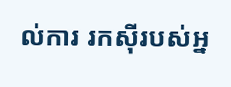ល់ការ រកស៊ីរបស់អ្ន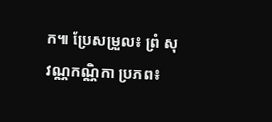ក៕ ប្រែសម្រួល៖ ព្រំ សុវណ្ណកណ្ណិកា ប្រភព៖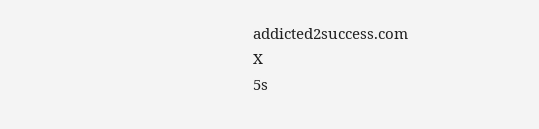addicted2success.com
X
5s